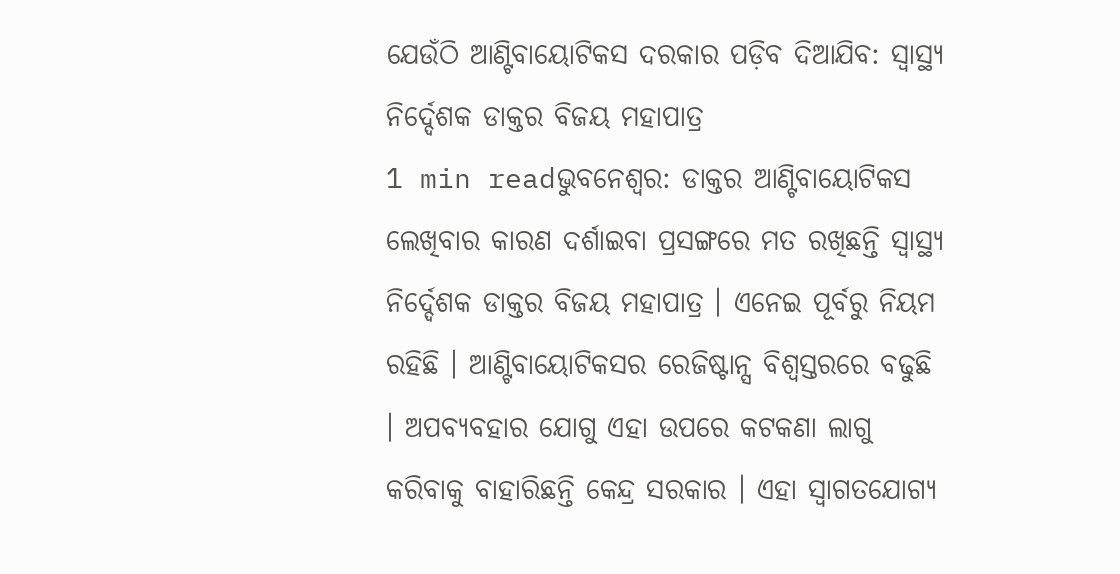ଯେଉଁଠି ଆଣ୍ଟିବାୟୋଟିକସ ଦରକାର ପଡ଼ିବ ଦିଆଯିବ: ସ୍ୱାସ୍ଥ୍ୟ ନିର୍ଦ୍ଦେଶକ ଡାକ୍ତର ବିଜୟ ମହାପାତ୍ର
1 min readଭୁବନେଶ୍ବର: ଡାକ୍ତର ଆଣ୍ଟିବାୟୋଟିକସ ଲେଖିବାର କାରଣ ଦର୍ଶାଇବା ପ୍ରସଙ୍ଗରେ ମତ ରଖିଛନ୍ତି ସ୍ୱାସ୍ଥ୍ୟ ନିର୍ଦ୍ଦେଶକ ଡାକ୍ତର ବିଜୟ ମହାପାତ୍ର । ଏନେଇ ପୂର୍ବରୁ ନିୟମ ରହିଛି । ଆଣ୍ଟିବାୟୋଟିକସର ରେଜିଷ୍ଟାନ୍ସ ବିଶ୍ୱସ୍ତରରେ ବଢୁଛି । ଅପବ୍ୟବହାର ଯୋଗୁ ଏହା ଉପରେ କଟକଣା ଲାଗୁ କରିବାକୁ ବାହାରିଛନ୍ତି କେନ୍ଦ୍ର ସରକାର । ଏହା ସ୍ୱାଗତଯୋଗ୍ୟ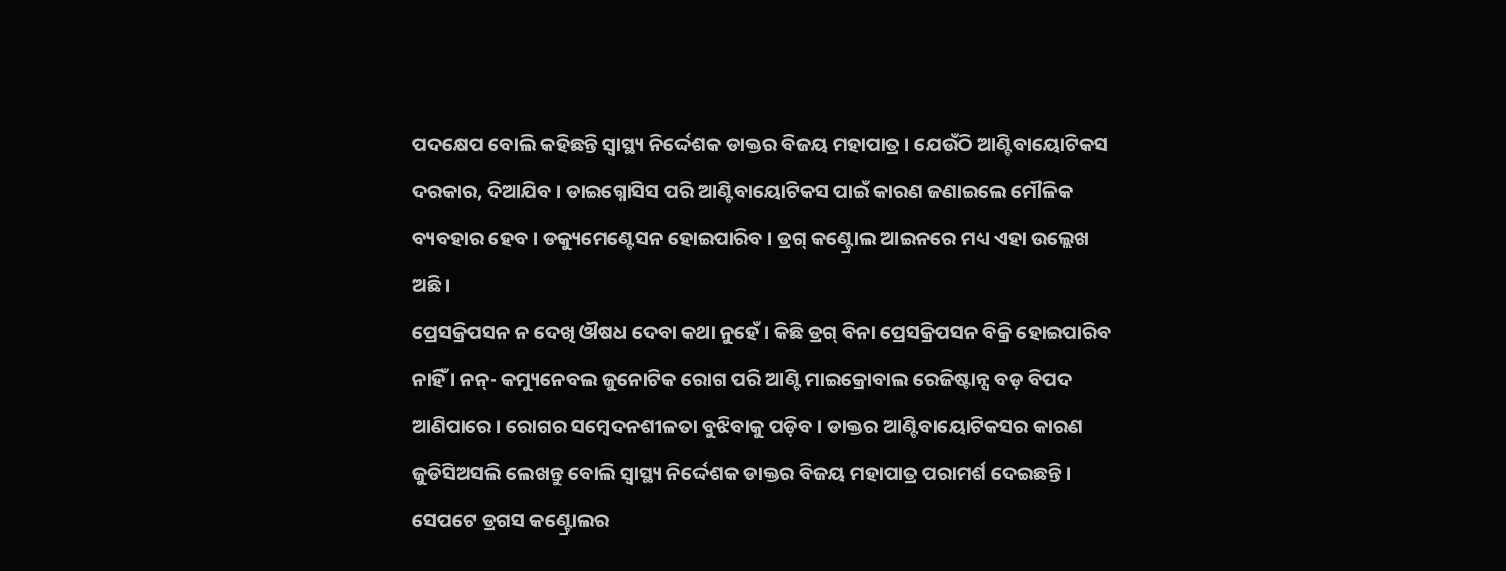ପଦକ୍ଷେପ ବୋଲି କହିଛନ୍ତି ସ୍ୱାସ୍ଥ୍ୟ ନିର୍ଦ୍ଦେଶକ ଡାକ୍ତର ବିଜୟ ମହାପାତ୍ର । ଯେଉଁଠି ଆଣ୍ଟିବାୟୋଟିକସ ଦରକାର, ଦିଆଯିବ । ଡାଇଗ୍ନୋସିସ ପରି ଆଣ୍ଟିବାୟୋଟିକସ ପାଇଁ କାରଣ ଜଣାଇଲେ ମୌଳିକ ବ୍ୟବହାର ହେବ । ଡକ୍ୟୁମେଣ୍ଟେସନ ହୋଇପାରିବ । ଡ୍ରଗ୍ କଣ୍ଟ୍ରୋଲ ଆଇନରେ ମଧ୍ୟ ଏହା ଉଲ୍ଲେଖ ଅଛି ।
ପ୍ରେସକ୍ରିପସନ ନ ଦେଖି ଔଷଧ ଦେବା କଥା ନୁହେଁ । କିଛି ଡ୍ରଗ୍ ବିନା ପ୍ରେସକ୍ରିପସନ ବିକ୍ରି ହୋଇପାରିବ ନାହିଁ । ନନ୍- କମ୍ୟୁନେବଲ ଜୁନୋଟିକ ରୋଗ ପରି ଆଣ୍ଟି ମାଇକ୍ରୋବାଲ ରେଜିଷ୍ଟାନ୍ସ ବଡ଼ ବିପଦ ଆଣିପାରେ । ରୋଗର ସମ୍ବେଦନଶୀଳତା ବୁଝିବାକୁ ପଡ଼ିବ । ଡାକ୍ତର ଆଣ୍ଟିବାୟୋଟିକସର କାରଣ ଜୁଡିସିଅସଲି ଲେଖନ୍ତୁ ବୋଲି ସ୍ୱାସ୍ଥ୍ୟ ନିର୍ଦ୍ଦେଶକ ଡାକ୍ତର ବିଜୟ ମହାପାତ୍ର ପରାମର୍ଶ ଦେଇଛନ୍ତି । ସେପଟେ ଡ୍ରଗସ କଣ୍ଟ୍ରୋଲର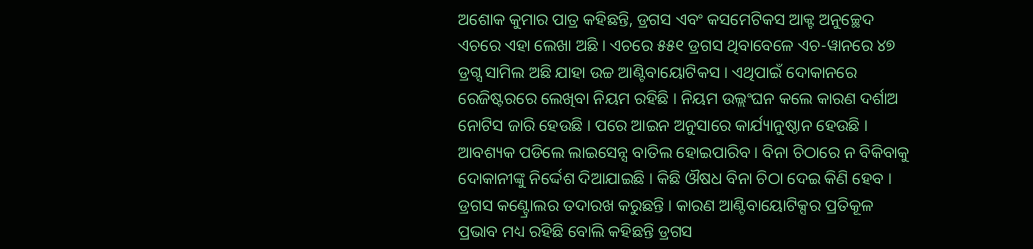ଅଶୋକ କୁମାର ପାତ୍ର କହିଛନ୍ତି, ଡ୍ରଗସ ଏବଂ କସମେଟିକସ ଆକ୍ଟ ଅନୁଚ୍ଛେଦ ଏଚରେ ଏହା ଲେଖା ଅଛି । ଏଚରେ ୫୫୧ ଡ୍ରଗସ ଥିବାବେଳେ ଏଚ-ୱାନରେ ୪୭ ଡ୍ରଗ୍ସ ସାମିଲ ଅଛି ଯାହା ଉଚ୍ଚ ଆଣ୍ଟିବାୟୋଟିକସ । ଏଥିପାଇଁ ଦୋକାନରେ ରେଜିଷ୍ଟରରେ ଲେଖିବା ନିୟମ ରହିଛି । ନିୟମ ଉଲ୍ଲଂଘନ କଲେ କାରଣ ଦର୍ଶାଅ ନୋଟିସ ଜାରି ହେଉଛି । ପରେ ଆଇନ ଅନୁସାରେ କାର୍ଯ୍ୟାନୁଷ୍ଠାନ ହେଉଛି । ଆବଶ୍ୟକ ପଡିଲେ ଲାଇସେନ୍ସ ବାତିଲ ହୋଇପାରିବ । ବିନା ଚିଠାରେ ନ ବିକିବାକୁ ଦୋକାନୀଙ୍କୁ ନିର୍ଦ୍ଦେଶ ଦିଆଯାଇଛି । କିଛି ଔଷଧ ବିନା ଚିଠା ଦେଇ କିଣି ହେବ । ଡ୍ରଗସ କଣ୍ଟ୍ରୋଲର ତଦାରଖ କରୁଛନ୍ତି । କାରଣ ଆଣ୍ଟିବାୟୋଟିକ୍ସର ପ୍ରତିକୂଳ ପ୍ରଭାବ ମଧ୍ୟ ରହିଛି ବୋଲି କହିଛନ୍ତି ଡ୍ରଗସ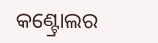କଣ୍ଟ୍ରୋଲର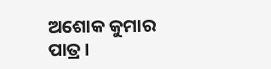ଅଶୋକ କୁମାର ପାତ୍ର ।